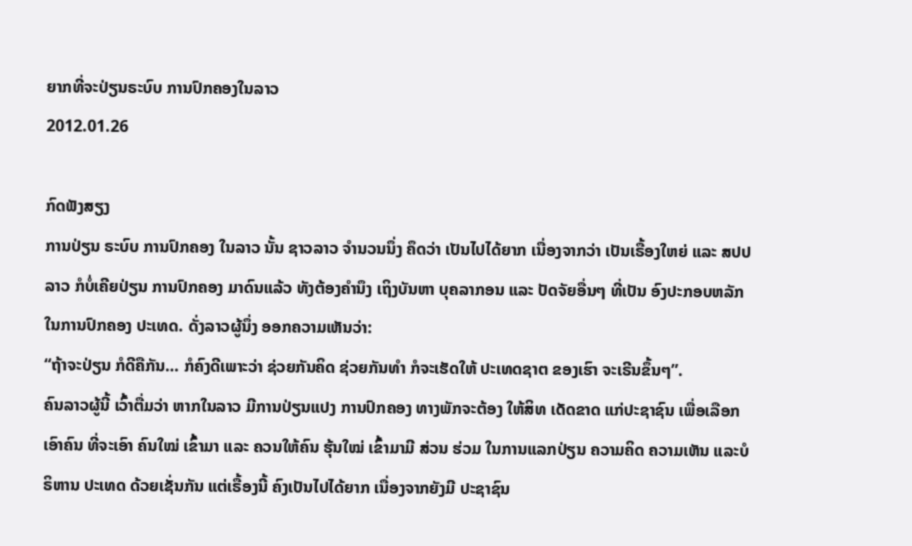ຍາກທີ່ຈະປ່ຽນຣະບົບ ການປົກຄອງໃນລາວ
2012.01.26

ກົດຟັງສຽງ
ການປ່ຽນ ຣະບົບ ການປົກຄອງ ໃນລາວ ນັ້ນ ຊາວລາວ ຈຳນວນນຶ່ງ ຄຶດວ່າ ເປັນໄປໄດ້ຍາກ ເນື່ອງຈາກວ່າ ເປັນເຣື້ອງໃຫຍ່ ແລະ ສປປລາວ ກໍບໍ່ເຄີຍປ່ຽນ ການປົກຄອງ ມາດົນແລ້ວ ທັງຕ້ອງຄຳນຶງ ເຖິງບັນຫາ ບຸຄລາກອນ ແລະ ປັດຈັຍອື່ນໆ ທີ່ເປັນ ອົງປະກອບຫລັກ ໃນການປົກຄອງ ປະເທດ. ດັ່ງລາວຜູ້ນຶ່ງ ອອກຄວາມເຫັນວ່າ:
“ຖ້າຈະປ່ຽນ ກໍດີຄືກັນ… ກໍຄົງດີເພາະວ່າ ຊ່ວຍກັນຄິດ ຊ່ວຍກັນທຳ ກໍຈະເຮັດໃຫ້ ປະເທດຊາຕ ຂອງເຮົາ ຈະເຣີນຂຶ້ນໆ”.
ຄົນລາວຜູ້ນີ້ ເວົ້າຕື່ມວ່າ ຫາກໃນລາວ ມີການປ່ຽນແປງ ການປົກຄອງ ທາງພັກຈະຕ້ອງ ໃຫ້ສິທ ເດັດຂາດ ແກ່ປະຊາຊົນ ເພື່ອເລືອກເອົາຄົນ ທີ່ຈະເອົາ ຄົນໃໝ່ ເຂົ້າມາ ແລະ ຄວນໃຫ້ຄົນ ຮຸ້ນໃໝ່ ເຂົ້າມາມີ ສ່ວນ ຮ່ວມ ໃນການແລກປ່ຽນ ຄວາມຄິດ ຄວາມເຫັນ ແລະບໍຣິຫານ ປະເທດ ດ້ວຍເຊັ່ນກັນ ແຕ່ເຣື້ອງນີ້ ຄົງເປັນໄປໄດ້ຍາກ ເນື່ອງຈາກຍັງມີ ປະຊາຊົນ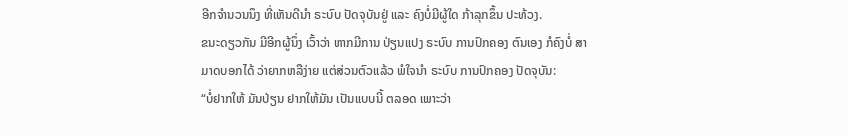ອີກຈຳນວນນຶງ ທີ່ເຫັນດີນຳ ຣະບົບ ປັດຈຸບັນຢູ່ ແລະ ຄົງບໍ່ມີຜູ້ໃດ ກ້າລຸກຂຶ້ນ ປະທ້ວງ.
ຂນະດຽວກັນ ມີອີກຜູ້ນຶ່ງ ເວົ້າວ່າ ຫາກມີການ ປ່ຽນແປງ ຣະບົບ ການປົກຄອງ ຕົນເອງ ກໍຄົງບໍ່ ສາມາດບອກໄດ້ ວ່າຍາກຫລືງ່າຍ ແຕ່ສ່ວນຕົວແລ້ວ ພໍໃຈນຳ ຣະບົບ ການປົກຄອງ ປັດຈຸບັນ:
“ບໍ່ຢາກໃຫ້ ມັນປ່ຽນ ຢາກໃຫ້ມັນ ເປັນແບບນີ້ ຕລອດ ເພາະວ່າ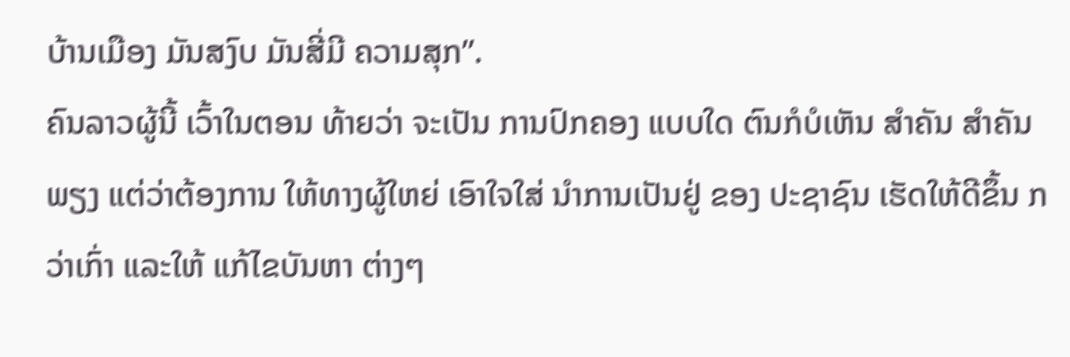ບ້ານເມືອງ ມັນສງົບ ມັນສີ່ມີ ຄວາມສຸກ”.
ຄົນລາວຜູ້ນີ້ ເວົ້າໃນຕອນ ທ້າຍວ່າ ຈະເປັນ ການປົກຄອງ ແບບໃດ ຕົນກໍບໍເຫັນ ສຳຄັນ ສຳຄັນພຽງ ແຕ່ວ່າຕ້ອງການ ໃຫ້ທາງຜູ້ໃຫຍ່ ເອົາໃຈໃສ່ ນຳການເປັນຢູ່ ຂອງ ປະຊາຊົນ ເຮັດໃຫ້ດີຂຶ້ນ ກວ່າເກົ່າ ແລະໃຫ້ ແກ້ໄຂບັນຫາ ຕ່າງໆ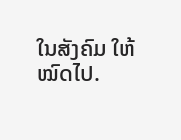ໃນສັງຄົມ ໃຫ້ໝົດໄປ.